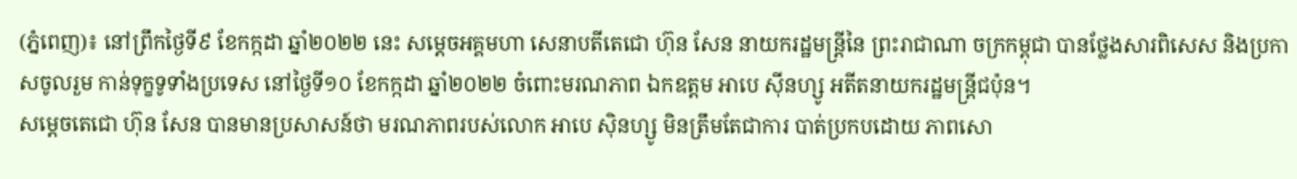(ភ្នំពេញ)៖ នៅព្រឹកថ្ងៃទី៩ ខែកក្កដា ឆ្នាំ២០២២ នេះ សម្ដេចអគ្គមហា សេនាបតីតេជោ ហ៊ុន សែន នាយករដ្ឋមន្ត្រីនៃ ព្រះរាជាណា ចក្រកម្ពុជា បានថ្លែងសារពិសេស និងប្រកាសចូលរួម កាន់ទុក្ខទូទាំងប្រទេស នៅថ្ងៃទី១០ ខែកក្កដា ឆ្នាំ២០២២ ចំពោះមរណភាព ឯកឧត្តម អាបេ ស៊ីនហ្សូ អតីតនាយករដ្ឋមន្ត្រីជប៉ុន។
សម្តេចតេជោ ហ៊ុន សែន បានមានប្រសាសន៍ថា មរណភាពរបស់លោក អាបេ ស៊ិនហ្សូ មិនត្រឹមតែជាការ បាត់ប្រកបដោយ ភាពសោ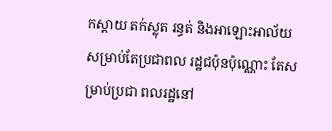កស្តាយ តក់ស្លុត រន្ធត់ និងអាឡោះអាល័យ សម្រាប់តែប្រជាពល រដ្ឋជប៉ុនប៉ុណ្ណោះ តែសម្រាប់ប្រជា ពលរដ្ឋនៅ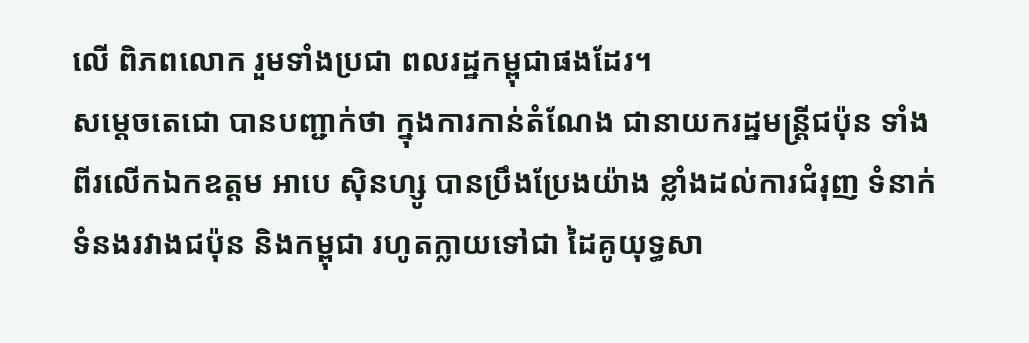លើ ពិភពលោក រួមទាំងប្រជា ពលរដ្ឋកម្ពុជាផងដែរ។
សម្តេចតេជោ បានបញ្ជាក់ថា ក្នុងការកាន់តំណែង ជានាយករដ្ឋមន្ត្រីជប៉ុន ទាំងពីរលើកឯកឧត្តម អាបេ ស៊ិនហ្សូ បានប្រឹងប្រែងយ៉ាង ខ្លាំងដល់ការជំរុញ ទំនាក់ទំនងរវាងជប៉ុន និងកម្ពុជា រហូតក្លាយទៅជា ដៃគូយុទ្ធសា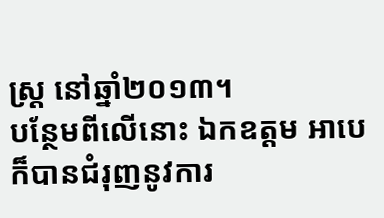ស្ត្រ នៅឆ្នាំ២០១៣។
បន្ថែមពីលើនោះ ឯកឧត្តម អាបេ ក៏បានជំរុញនូវការ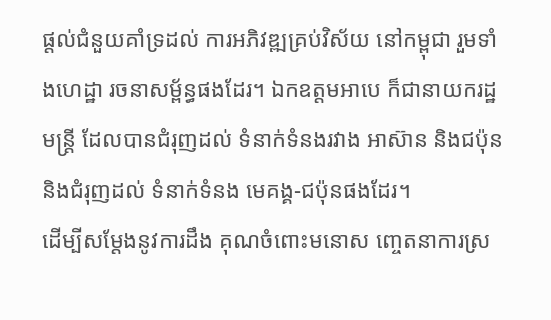ផ្តល់ជំនួយគាំទ្រដល់ ការអភិវឌ្ឍគ្រប់វិស័យ នៅកម្ពុជា រួមទាំងហេដ្ឋា រចនាសម្ព័ន្ធផងដែរ។ ឯកឧត្តមអាបេ ក៏ជានាយករដ្ឋមន្ត្រី ដែលបានជំរុញដល់ ទំនាក់ទំនងរវាង អាស៊ាន និងជប៉ុន និងជំរុញដល់ ទំនាក់ទំនង មេគង្គ-ជប៉ុនផងដែរ។
ដើម្បីសម្តែងនូវការដឹង គុណចំពោះមនោស ញ្ចេតនាការស្រ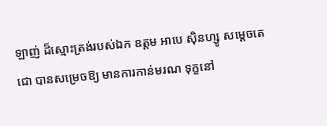ឡាញ់ ដ៏ស្មោះត្រង់របស់ឯក ឧត្តម អាបេ ស៊ិនហ្សូ សម្តេចតេជោ បានសម្រេចឱ្យ មានការកាន់មរណ ទុក្ខនៅ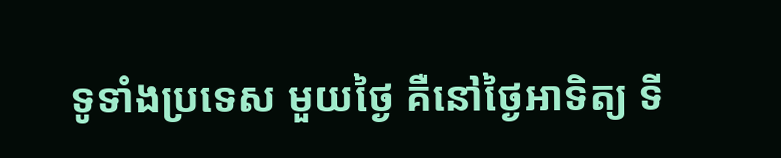ទូទាំងប្រទេស មួយថ្ងៃ គឺនៅថ្ងៃអាទិត្យ ទី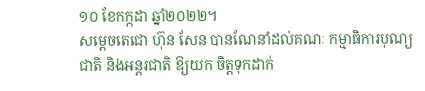១០ ខែកក្កដា ឆ្នាំ២០២២។
សម្តេចតេជោ ហ៊ុន សែន បានណែនាំដល់គណៈ កម្មាធិការបុណ្យជាតិ និងអន្តរជាតិ ឱ្យយក ចិត្តទុកដាក់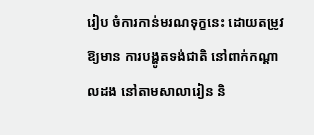រៀប ចំការកាន់មរណទុក្ខនេះ ដោយតម្រូវឱ្យមាន ការបង្ហូតទង់ជាតិ នៅពាក់កណ្តាលដង នៅតាមសាលារៀន និ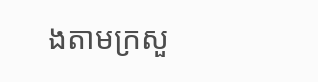ងតាមក្រសួ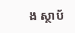ង ស្ថាប័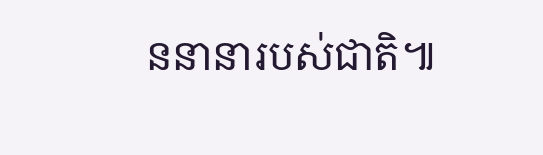ននានារបស់ជាតិ៕